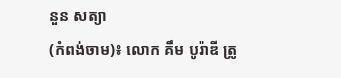នួន សត្យា
(កំពង់ចាម)៖ លោក គឹម បូរ៉ាឌី ត្រូ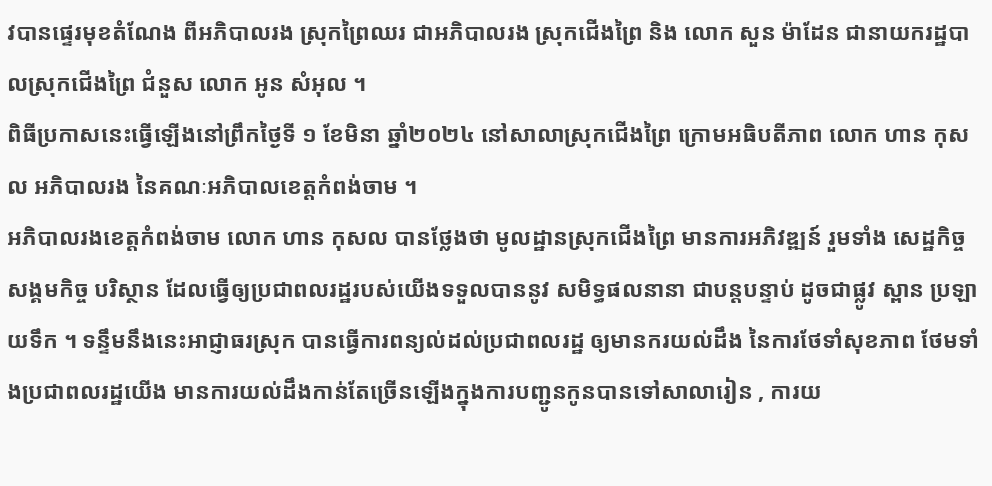វបានផ្ទេរមុខតំណែង ពីអភិបាលរង ស្រុកព្រៃឈរ ជាអភិបាលរង ស្រុកជើងព្រៃ និង លោក សួន ម៉ាដែន ជានាយករដ្ឋបាលស្រុកជើងព្រៃ ជំនួស លោក អូន សំអុល ។
ពិធីប្រកាសនេះធ្វើឡើងនៅព្រឹកថ្ងៃទី ១ ខែមិនា ឆ្នាំ២០២៤ នៅសាលាស្រុកជើងព្រៃ ក្រោមអធិបតីភាព លោក ហាន កុសល អភិបាលរង នៃគណៈអភិបាលខេត្តកំពង់ចាម ។
អភិបាលរងខេត្តកំពង់ចាម លោក ហាន កុសល បានថ្លែងថា មូលដ្ឋានស្រុកជើងព្រៃ មានការអភិវឌ្ឍន៍ រួមទាំង សេដ្ឋកិច្ច សង្គមកិច្ច បរិស្ថាន ដែលធ្វើឲ្យប្រជាពលរដ្ឋរបស់យើងទទួលបាននូវ សមិទ្ធផលនានា ជាបន្តបន្ទាប់ ដូចជាផ្លូវ ស្ពាន ប្រឡាយទឹក ។ ទន្ទឹមនឹងនេះអាជ្ញាធរស្រុក បានធ្វើការពន្យល់ដល់ប្រជាពលរដ្ឋ ឲ្យមានករយល់ដឹង នៃការថែទាំសុខភាព ថែមទាំងប្រជាពលរដ្ឋយើង មានការយល់ដឹងកាន់តែច្រើនឡើងក្នុងការបញ្ជូនកូនបានទៅសាលារៀន , ការយ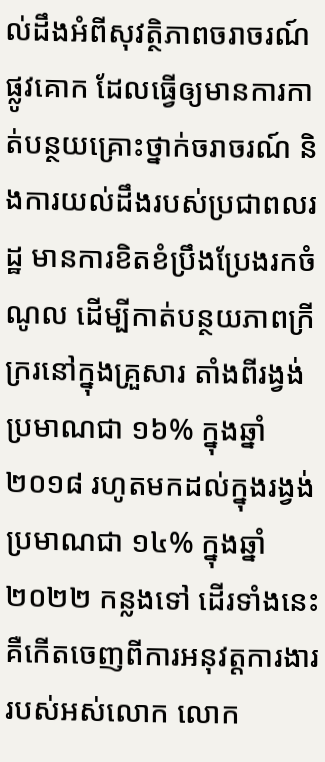ល់ដឹងអំពីសុវត្ថិភាពចរាចរណ៍ផ្លូវគោក ដែលធ្វើឲ្យមានការកាត់បន្ថយគ្រោះថ្នាក់ចរាចរណ៍ និងការយល់ដឹងរបស់ប្រជាពលរដ្ឋ មានការខិតខំប្រឹងប្រែងរកចំណូល ដើម្បីកាត់បន្ថយភាពក្រីក្ររនៅក្នុងគ្រួសារ តាំងពីរង្វង់ប្រមាណជា ១៦% ក្នុងឆ្នាំ ២០១៨ រហូតមកដល់ក្នុងរង្វង់ប្រមាណជា ១៤% ក្នុងឆ្នាំ ២០២២ កន្លងទៅ ដើរទាំងនេះគឺកើតចេញពីការអនុវត្តការងារ របស់អស់លោក លោក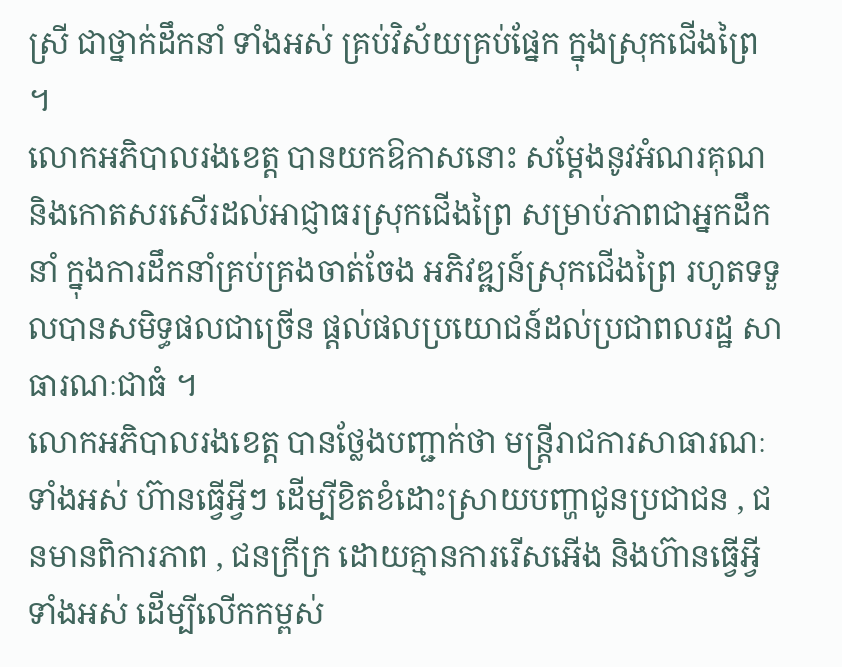ស្រី ជាថ្នាក់ដឹកនាំ ទាំងអស់ គ្រប់វិស័យគ្រប់ផ្នែក ក្នុងស្រុកជើងព្រៃ ។
លោកអភិបាលរងខេត្ត បានយកឱកាសនោះ សម្ដែងនូវអំណរគុណ និងកោតសរសើរដល់អាជ្ញាធរស្រុកជើងព្រៃ សម្រាប់ភាពជាអ្នកដឹកនាំ ក្នុងការដឹកនាំគ្រប់គ្រងចាត់ចែង អភិវឌ្ឍន៍ស្រុកជើងព្រៃ រហូតទទួលបានសមិទ្ធផលជាច្រើន ផ្តល់ផលប្រយោជន៍ដល់ប្រជាពលរដ្ឋ សាធារណៈជាធំ ។
លោកអភិបាលរងខេត្ត បានថ្លែងបញ្ជាក់ថា មន្ត្រីរាជការសាធារណៈទាំងអស់ ហ៊ានធ្វើអ្វីៗ ដើម្បីខិតខំដោះស្រាយបញ្ហាជូនប្រជាជន , ជនមានពិការភាព , ជនក្រីក្រ ដោយគ្មានការរើសអើង និងហ៊ានធ្វើអ្វីទាំងអស់ ដើម្បីលើកកម្ពស់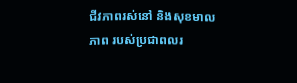ជីវភាពរស់នៅ និងសុខមាលភាព របស់ប្រជាពលរ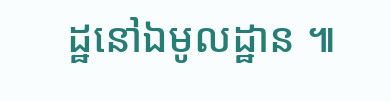ដ្ឋនៅឯមូលដ្ឋាន ៕